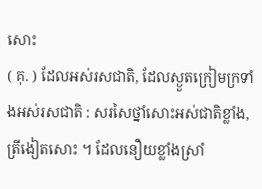សោះ
( គុ. ) ដែលអស់រសជាតិ, ដែលស្ងួតក្រៀមក្រទាំងអស់រសជាតិ : សរសៃថ្នាំសោះអស់ជាតិខ្លាំង, ត្រីងៀតសោះ ។ ដែលនឿយខ្លាំងស្រាំ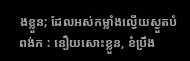ងខ្លួន; ដែលអស់កម្លាំងល្វើយស្ងួតបំពង់ក : នឿយសោះខ្លួន, ខំប្រឹង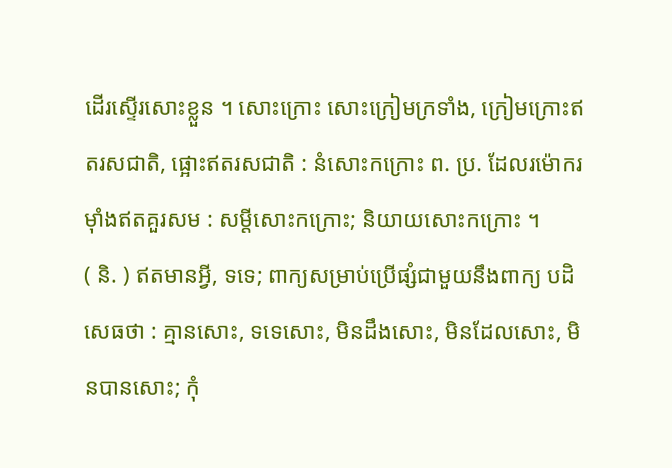ដើរស្ទើរសោះខ្លួន ។ សោះក្រោះ សោះក្រៀមក្រទាំង, ក្រៀមក្រោះឥតរសជាតិ, ផ្អោះឥតរសជាតិ : នំសោះកក្រោះ ព. ប្រ. ដែលរម៉ោករម៉ាំងឥតគួរសម : សម្ដីសោះកក្រោះ; និយាយសោះកក្រោះ ។
( និ. ) ឥតមានអ្វី, ទទេ; ពាក្យសម្រាប់ប្រើផ្សំជាមួយនឹងពាក្យ បដិសេធថា : គ្មានសោះ, ទទេសោះ, មិនដឹងសោះ, មិនដែលសោះ, មិនបានសោះ; កុំ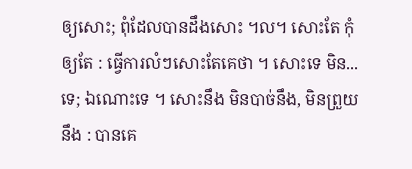ឲ្យសោះ; ពុំដែលបានដឹងសោះ ។ល។ សោះតែ កុំឲ្យតែ : ធ្វើការលំៗសោះតែគេថា ។ សោះទេ មិន...ទេ; ឯណោះទេ ។ សោះនឹង មិនបាច់នឹង, មិនព្រួយនឹង : បានគេ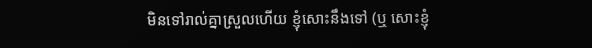មិនទៅរាល់គ្នាស្រួលហើយ ខ្ញុំសោះនឹងទៅ (ឬ សោះខ្ញុំ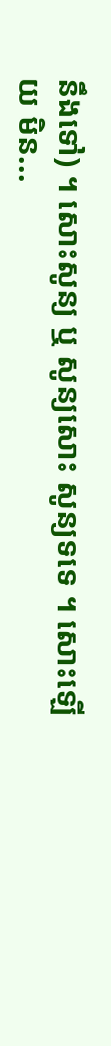នឹងទៅ) ។ សោះសូន្យ ឬ សូន្យសោះ សូន្យទទេ ។ សោះឡើយ មិន...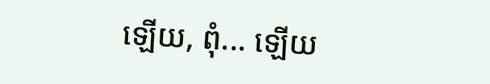ឡើយ, ពុំ... ឡើយ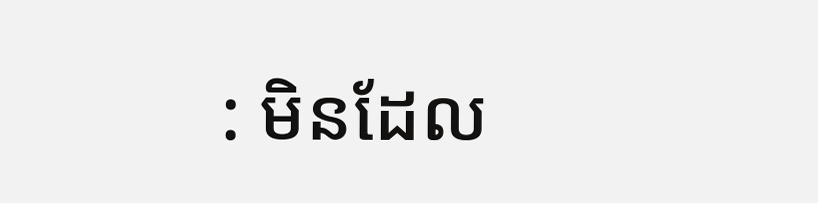: មិនដែល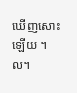ឃើញសោះឡើយ ។ល។